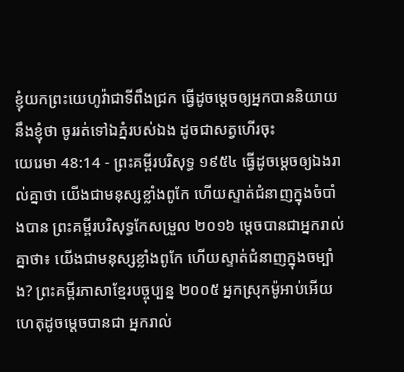ខ្ញុំយកព្រះយេហូវ៉ាជាទីពឹងជ្រក ធ្វើដូចម្តេចឲ្យអ្នកបាននិយាយនឹងខ្ញុំថា ចូររត់ទៅឯភ្នំរបស់ឯង ដូចជាសត្វហើរចុះ
យេរេមា 48:14 - ព្រះគម្ពីរបរិសុទ្ធ ១៩៥៤ ធ្វើដូចម្តេចឲ្យឯងរាល់គ្នាថា យើងជាមនុស្សខ្លាំងពូកែ ហើយស្ទាត់ជំនាញក្នុងចំបាំងបាន ព្រះគម្ពីរបរិសុទ្ធកែសម្រួល ២០១៦ ម្តេចបានជាអ្នករាល់គ្នាថា៖ យើងជាមនុស្សខ្លាំងពូកែ ហើយស្ទាត់ជំនាញក្នុងចម្បាំង? ព្រះគម្ពីរភាសាខ្មែរបច្ចុប្បន្ន ២០០៥ អ្នកស្រុកម៉ូអាប់អើយ ហេតុដូចម្ដេចបានជា អ្នករាល់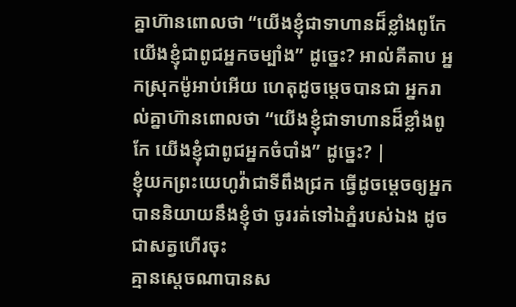គ្នាហ៊ានពោលថា “យើងខ្ញុំជាទាហានដ៏ខ្លាំងពូកែ យើងខ្ញុំជាពូជអ្នកចម្បាំង” ដូច្នេះ? អាល់គីតាប អ្នកស្រុកម៉ូអាប់អើយ ហេតុដូចម្ដេចបានជា អ្នករាល់គ្នាហ៊ានពោលថា “យើងខ្ញុំជាទាហានដ៏ខ្លាំងពូកែ យើងខ្ញុំជាពូជអ្នកចំបាំង” ដូច្នេះ? |
ខ្ញុំយកព្រះយេហូវ៉ាជាទីពឹងជ្រក ធ្វើដូចម្តេចឲ្យអ្នកបាននិយាយនឹងខ្ញុំថា ចូររត់ទៅឯភ្នំរបស់ឯង ដូចជាសត្វហើរចុះ
គ្មានស្តេចណាបានស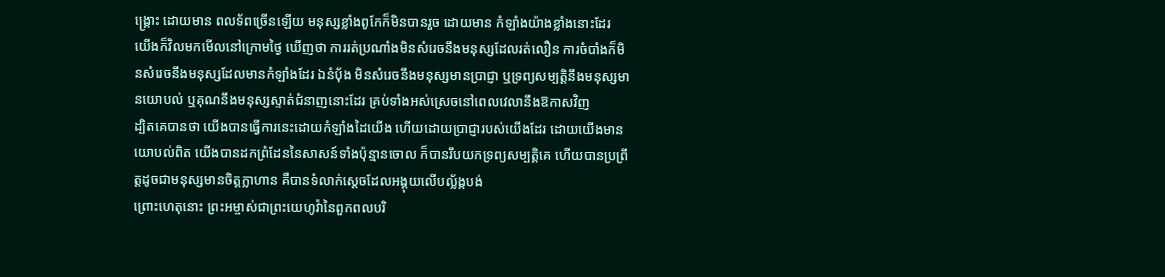ង្គ្រោះ ដោយមាន ពលទ័ពច្រើនឡើយ មនុស្សខ្លាំងពូកែក៏មិនបានរួច ដោយមាន កំឡាំងយ៉ាងខ្លាំងនោះដែរ
យើងក៏វិលមកមើលនៅក្រោមថ្ងៃ ឃើញថា ការរត់ប្រណាំងមិនសំរេចនឹងមនុស្សដែលរត់លឿន ការចំបាំងក៏មិនសំរេចនឹងមនុស្សដែលមានកំឡាំងដែរ ឯនំបុ័ង មិនសំរេចនឹងមនុស្សមានប្រាជ្ញា ឬទ្រព្យសម្បត្តិនឹងមនុស្សមានយោបល់ ឬគុណនឹងមនុស្សស្ទាត់ជំនាញនោះដែរ គ្រប់ទាំងអស់ស្រេចនៅពេលវេលានឹងឱកាសវិញ
ដ្បិតគេបានថា យើងបានធ្វើការនេះដោយកំឡាំងដៃយើង ហើយដោយប្រាជ្ញារបស់យើងដែរ ដោយយើងមានយោបល់ពិត យើងបានដកព្រំដែននៃសាសន៍ទាំងប៉ុន្មានចោល ក៏បានរឹបយកទ្រព្យសម្បត្តិគេ ហើយបានប្រព្រឹត្តដូចជាមនុស្សមានចិត្តក្លាហាន គឺបានទំលាក់ស្តេចដែលអង្គុយលើបល្ល័ង្កបង់
ព្រោះហេតុនោះ ព្រះអម្ចាស់ជាព្រះយេហូវ៉ានៃពួកពលបរិ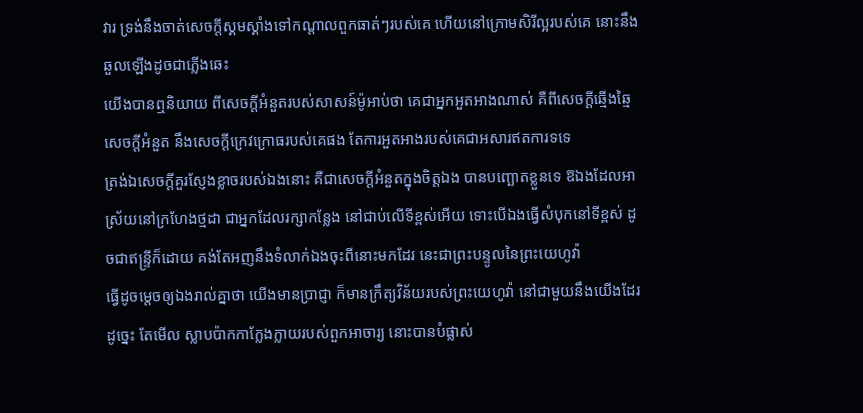វារ ទ្រង់នឹងចាត់សេចក្ដីស្គមស្គាំងទៅកណ្តាលពួកធាត់ៗរបស់គេ ហើយនៅក្រោមសិរីល្អរបស់គេ នោះនឹងឆួលឡើងដូចជាភ្លើងឆេះ
យើងបានឮនិយាយ ពីសេចក្ដីអំនួតរបស់សាសន៍ម៉ូអាប់ថា គេជាអ្នកអួតអាងណាស់ គឺពីសេចក្ដីឆ្មើងឆ្មៃ សេចក្ដីអំនួត នឹងសេចក្ដីក្រេវក្រោធរបស់គេផង តែការអួតអាងរបស់គេជាអសារឥតការទទេ
ត្រង់ឯសេចក្ដីគួរស្ញែងខ្លាចរបស់ឯងនោះ គឺជាសេចក្ដីអំនួតក្នុងចិត្តឯង បានបញ្ឆោតខ្លួនទេ ឱឯងដែលអាស្រ័យនៅក្រហែងថ្មដា ជាអ្នកដែលរក្សាកន្លែង នៅជាប់លើទីខ្ពស់អើយ ទោះបើឯងធ្វើសំបុកនៅទីខ្ពស់ ដូចជាឥន្ទ្រីក៏ដោយ គង់តែអញនឹងទំលាក់ឯងចុះពីនោះមកដែរ នេះជាព្រះបន្ទូលនៃព្រះយេហូវ៉ា
ធ្វើដូចម្តេចឲ្យឯងរាល់គ្នាថា យើងមានប្រាជ្ញា ក៏មានក្រឹត្យវិន័យរបស់ព្រះយេហូវ៉ា នៅជាមួយនឹងយើងដែរដូច្នេះ តែមើល ស្លាបប៉ាកកាក្លែងក្លាយរបស់ពួកអាចារ្យ នោះបានបំផ្លាស់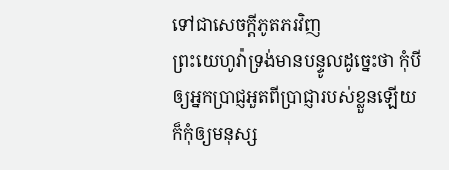ទៅជាសេចក្ដីភូតភរវិញ
ព្រះយេហូវ៉ាទ្រង់មានបន្ទូលដូច្នេះថា កុំបីឲ្យអ្នកប្រាជ្ញអួតពីប្រាជ្ញារបស់ខ្លួនឡើយ ក៏កុំឲ្យមនុស្ស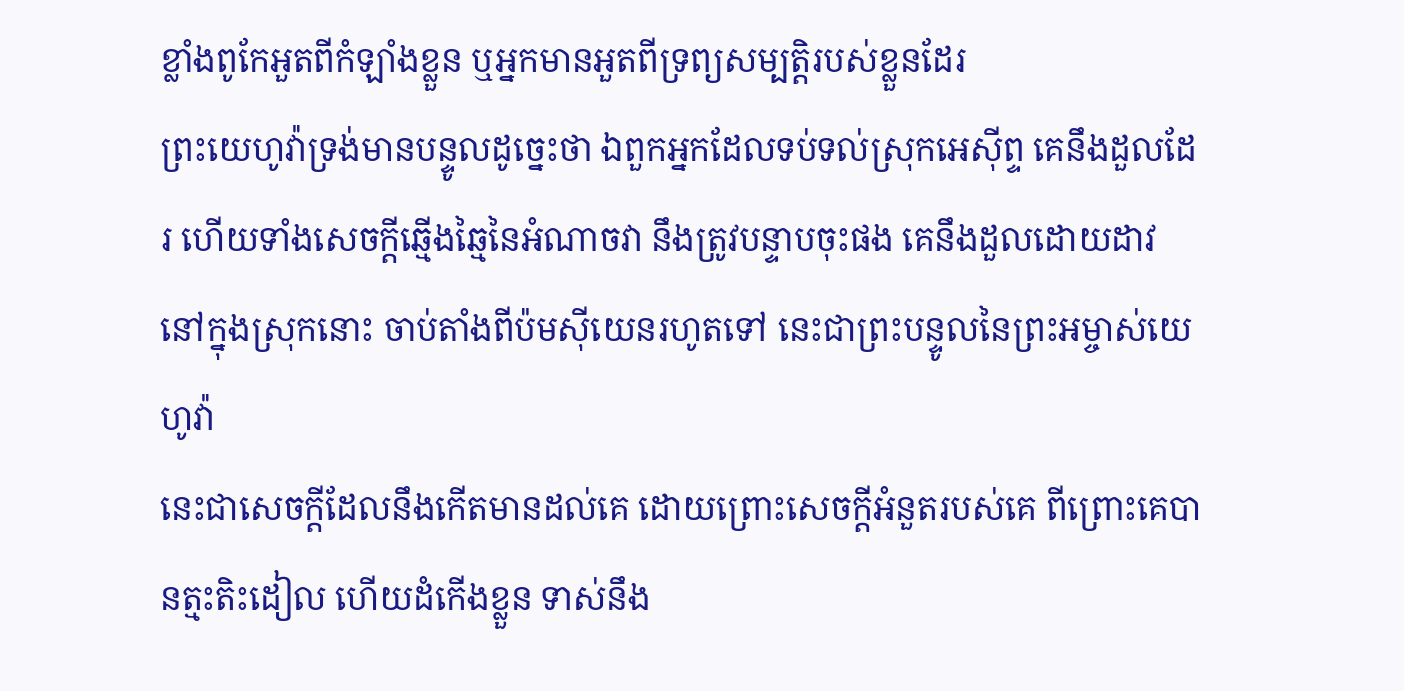ខ្លាំងពូកែអួតពីកំឡាំងខ្លួន ឬអ្នកមានអួតពីទ្រព្យសម្បត្តិរបស់ខ្លួនដែរ
ព្រះយេហូវ៉ាទ្រង់មានបន្ទូលដូច្នេះថា ឯពួកអ្នកដែលទប់ទល់ស្រុកអេស៊ីព្ទ គេនឹងដួលដែរ ហើយទាំងសេចក្ដីឆ្មើងឆ្មៃនៃអំណាចវា នឹងត្រូវបន្ទាបចុះផង គេនឹងដួលដោយដាវ នៅក្នុងស្រុកនោះ ចាប់តាំងពីប៉មស៊ីយេនរហូតទៅ នេះជាព្រះបន្ទូលនៃព្រះអម្ចាស់យេហូវ៉ា
នេះជាសេចក្ដីដែលនឹងកើតមានដល់គេ ដោយព្រោះសេចក្ដីអំនួតរបស់គេ ពីព្រោះគេបានត្មះតិះដៀល ហើយដំកើងខ្លួន ទាស់នឹង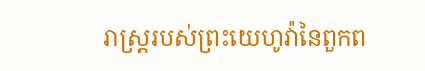រាស្ត្ររបស់ព្រះយេហូវ៉ានៃពួកព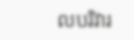លបរិវារ